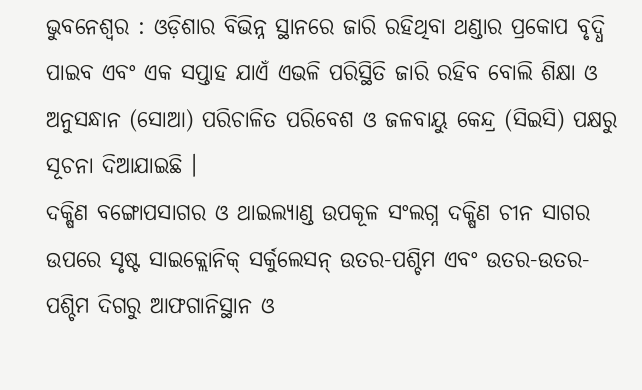ଭୁବନେଶ୍ୱର : ଓଡ଼ିଶାର ବିଭିନ୍ନ ସ୍ଥାନରେ ଜାରି ରହିଥିବା ଥଣ୍ଡାର ପ୍ରକୋପ ବୃଦ୍ଧି ପାଇବ ଏବଂ ଏକ ସପ୍ତାହ ଯାଏଁ ଏଭଳି ପରିସ୍ଥିତି ଜାରି ରହିବ ବୋଲି ଶିକ୍ଷା ଓ ଅନୁସନ୍ଧାନ (ସୋଆ) ପରିଚାଳିତ ପରିବେଶ ଓ ଜଳବାୟୁ କେନ୍ଦ୍ର (ସିଇସି) ପକ୍ଷରୁ ସୂଚନା ଦିଆଯାଇଛି ।
ଦକ୍ଷିଣ ବଙ୍ଗୋପସାଗର ଓ ଥାଇଲ୍ୟାଣ୍ଡ ଉପକୂଳ ସଂଲଗ୍ନ ଦକ୍ଷିଣ ଚୀନ ସାଗର ଉପରେ ସୃଷ୍ଟ ସାଇକ୍ଲୋନିକ୍ ସର୍କୁଲେସନ୍ ଉତର-ପଶ୍ଚିମ ଏବଂ ଉତର-ଉତର-ପଶ୍ଚିମ ଦିଗରୁ ଆଫଗାନିସ୍ଥାନ ଓ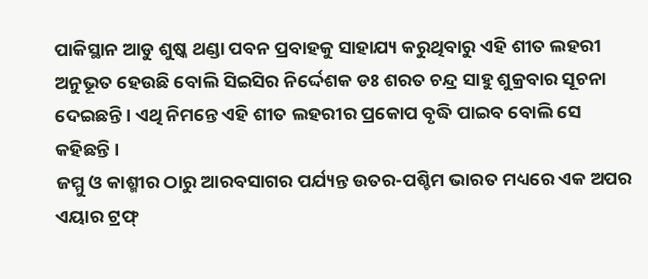ପାକିସ୍ଥାନ ଆଡୁ ଶୁଷ୍କ ଥଣ୍ଡା ପବନ ପ୍ରବାହକୁ ସାହାଯ୍ୟ କରୁଥିବାରୁ ଏହି ଶୀତ ଲହରୀ ଅନୁଭୂତ ହେଉଛି ବୋଲି ସିଇସିର ନିର୍ଦ୍ଦେଶକ ଡଃ ଶରତ ଚନ୍ଦ୍ର ସାହୁ ଶୁକ୍ରବାର ସୂଚନା ଦେଇଛନ୍ତି । ଏଥି ନିମନ୍ତେ ଏହି ଶୀତ ଲହରୀର ପ୍ରକୋପ ବୃଦ୍ଧି ପାଇବ ବୋଲି ସେ କହିଛନ୍ତି ।
ଜମ୍ମୁ ଓ କାଶ୍ମୀର ଠାରୁ ଆରବସାଗର ପର୍ଯ୍ୟନ୍ତ ଉତର-ପଶ୍ଚିମ ଭାରତ ମଧ୍ୟରେ ଏକ ଅପର ଏୟାର ଟ୍ରଫ୍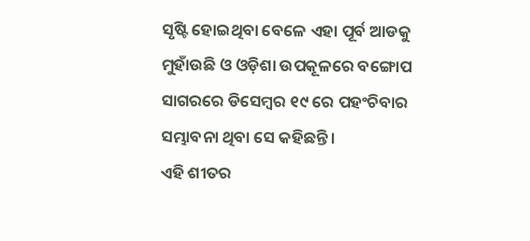ସୃଷ୍ଟି ହୋଇଥିବା ବେଳେ ଏହା ପୂର୍ବ ଆଡକୁ ମୁହାଁଉଛି ଓ ଓଡ଼ିଶା ଉପକୂଳରେ ବଙ୍ଗୋପ ସାଗରରେ ଡିସେମ୍ବର ୧୯ ରେ ପହଂଚିବାର ସମ୍ଭାବନା ଥିବା ସେ କହିଛନ୍ତି ।
ଏହି ଶୀତର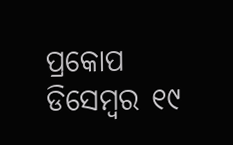ପ୍ରକୋପ ଡିସେମ୍ବର ୧୯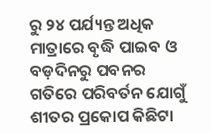ରୁ ୨୪ ପର୍ଯ୍ୟନ୍ତ ଅଧିକ ମାତ୍ରାରେ ବୃଦ୍ଧି ପାଇବ ଓ ବଡ଼ଦିନରୁ ପବନର ଗତିରେ ପରିବର୍ତନ ଯୋଗୁଁ ଶୀତର ପ୍ରକୋପ କିଛିଟା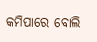କମିପାରେ ବୋଲି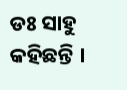ଡଃ ସାହୁ କହିଛନ୍ତି ।